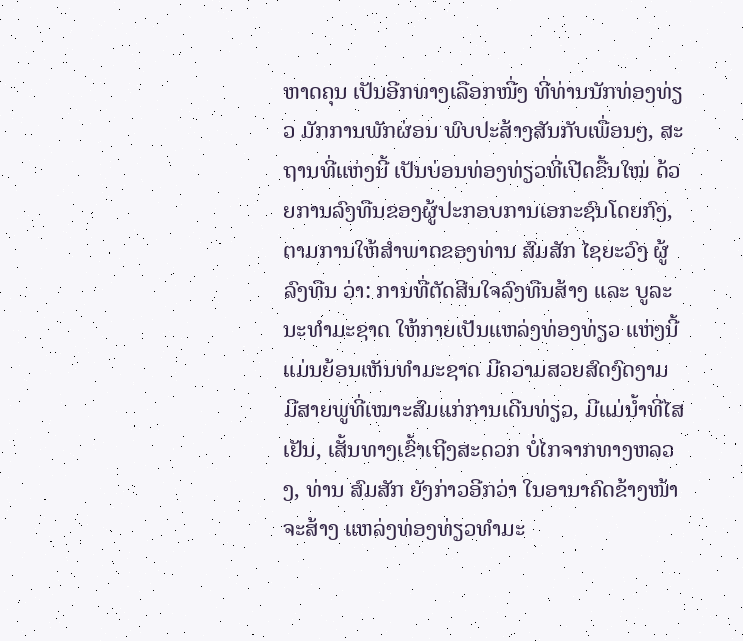ຫາດຄຸນ ເປັນອີກທາງເລືອກໜື່ງ ທີ່ທ່ານນັກທ່ອງທ່ຽວ ມັກການພັກຜ່ອນ ພົບປະສ້າງສັນກັບເພື່ອນໆ, ສະຖານທີ່ແຫ່ງນີ້ ເປັນບ່ອນທ່ອງທ່ຽວທີ່ເປີດຂື້ນໃໝ່ ດ້ວຍການລົງທືນຂອງຜູ້ປະກອບການເອກະຊົນໂດຍກົງ, ຕາມການໃຫ້ສຳພາດຂອງທ່ານ ສົມສັກ ໄຊຍະວົງ ຜູ້ລົງທືນ ວ່າ: ການທີ່ຕັດສີນໃຈລົງທືນສ້າງ ແລະ ບູລະນະທຳມະຊາດ ໃຫ້ກາຍເປັນແຫລ່ງທ່ອງທ່ຽວ ແຫ່ງນີ້ ແມ່ນຍ້ອນເຫັນທຳມະຊາດ ມີຄວາມສວຍສົດງົດງາມ ມີສາຍພູທີ່ເໝາະສົມແກ່ການເດີນທ່ຽວ, ມີແມ່ນ້ຳທີ່ໄສເຢັນ, ເສັ້ນທາງເຂົ້າເຖີງສະດວກ ບໍ່ໄກຈາກທາງຫລວງ, ທ່ານ ສົມສັກ ຍັງກ່າວອີກວ່າ ໃນອານາຄົດຂ້າງໜ້າ ຈະສ້າງ ແຫລ່ງທ່ອງທ່ຽວທຳມະ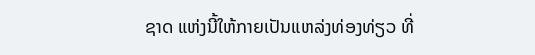ຊາດ ແຫ່ງນີ້ໃຫ້ກາຍເປັນແຫລ່ງທ່ອງທ່ຽວ ທີ່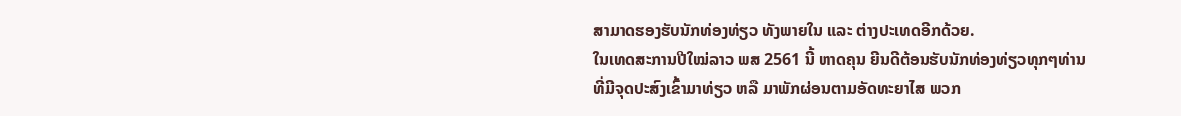ສາມາດຮອງຮັບນັກທ່ອງທ່ຽວ ທັງພາຍໃນ ແລະ ຕ່າງປະເທດອີກດ້ວຍ.
ໃນເທດສະການປີໃໝ່ລາວ ພສ 2561 ນີ້ ຫາດຄຸນ ຍີນດີຕ້ອນຮັບນັກທ່ອງທ່ຽວທຸກໆທ່ານ ທີ່ມີຈຸດປະສົງເຂົ້າມາທ່ຽວ ຫລື ມາພັກຜ່ອນຕາມອັດທະຍາໄສ ພວກ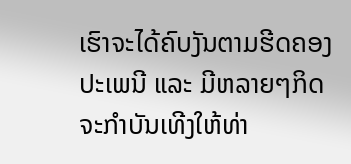ເຮົາຈະໄດ້ຄົບງັນຕາມຮີດຄອງປະເພນີ ແລະ ມີຫລາຍໆກິດຈະກຳບັນເທີງໃຫ້ທ່າ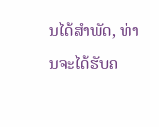ນໄດ້ສຳພັດ, ທ່ານຈະໄດ້ຮັບຄ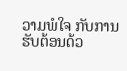ວາມພໍໃຈ ກັບການຮັບຕ້ອນດ້ວ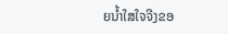ຍນ້ຳໃສໃຈຈີງຂອ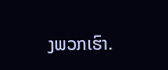ງພວກເຮົາ.